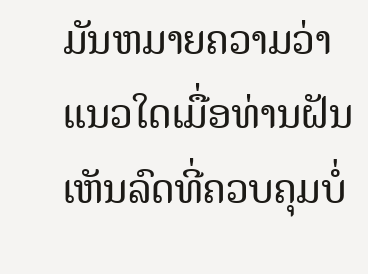ມັນຫມາຍຄວາມວ່າແນວໃດເມື່ອທ່ານຝັນເຫັນລົດທີ່ຄວບຄຸມບໍ່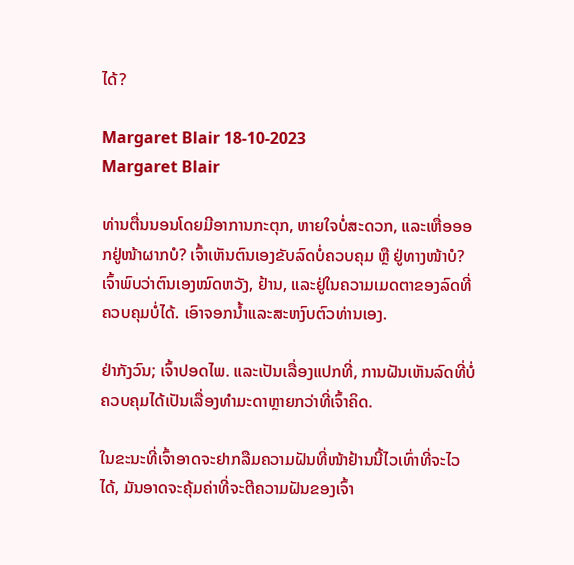ໄດ້?

Margaret Blair 18-10-2023
Margaret Blair

ທ່ານຕື່ນນອນໂດຍມີອາການກະຕຸກ, ຫາຍໃຈບໍ່ສະດວກ, ແລະເຫື່ອອອກຢູ່ໜ້າຜາກບໍ? ເຈົ້າເຫັນຕົນເອງຂັບລົດບໍ່ຄວບຄຸມ ຫຼື ຢູ່ທາງໜ້າບໍ? ເຈົ້າພົບວ່າຕົນເອງໝົດຫວັງ, ຢ້ານ, ແລະຢູ່ໃນຄວາມເມດຕາຂອງລົດທີ່ຄວບຄຸມບໍ່ໄດ້. ເອົາຈອກນ້ຳແລະສະຫງົບຕົວທ່ານເອງ.

ຢ່າກັງວົນ; ເຈົ້າປອດໄພ. ແລະເປັນເລື່ອງແປກທີ່, ການຝັນເຫັນລົດທີ່ບໍ່ຄວບຄຸມໄດ້ເປັນເລື່ອງທຳມະດາຫຼາຍກວ່າທີ່ເຈົ້າຄິດ.

ໃນຂະນະທີ່ເຈົ້າອາດຈະຢາກລືມຄວາມຝັນທີ່ໜ້າຢ້ານນີ້ໄວເທົ່າທີ່ຈະໄວໄດ້, ມັນອາດຈະຄຸ້ມຄ່າທີ່ຈະຕີຄວາມຝັນຂອງເຈົ້າ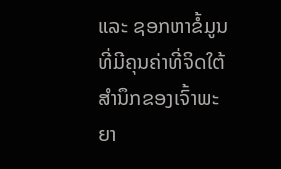ແລະ ຊອກຫາຂໍ້ມູນທີ່ມີຄຸນຄ່າທີ່ຈິດໃຕ້ສຳນຶກຂອງເຈົ້າພະຍາ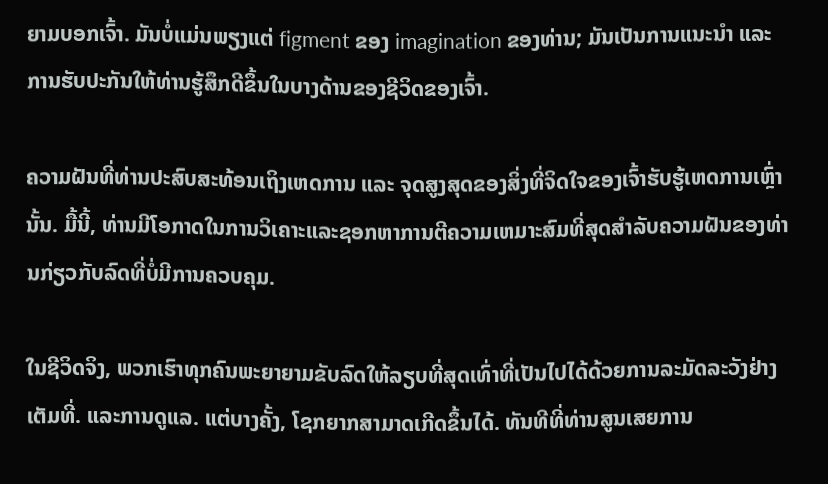ຍາມບອກເຈົ້າ. ມັນບໍ່ແມ່ນພຽງແຕ່ figment ຂອງ imagination ຂອງທ່ານ; ມັນເປັນການແນະນຳ ແລະ ການຮັບປະກັນໃຫ້ທ່ານຮູ້ສຶກດີຂຶ້ນໃນບາງດ້ານຂອງຊີວິດຂອງເຈົ້າ.

ຄວາມຝັນທີ່ທ່ານປະສົບສະທ້ອນເຖິງເຫດການ ແລະ ຈຸດສູງສຸດຂອງສິ່ງທີ່ຈິດໃຈຂອງເຈົ້າຮັບຮູ້ເຫດການເຫຼົ່ານັ້ນ. ມື້ນີ້, ທ່ານມີໂອກາດໃນການວິເຄາະແລະຊອກຫາການຕີຄວາມເຫມາະສົມທີ່ສຸດສໍາລັບຄວາມຝັນຂອງທ່ານກ່ຽວກັບລົດທີ່ບໍ່ມີການຄວບຄຸມ.

ໃນຊີວິດຈິງ, ພວກເຮົາທຸກຄົນພະຍາຍາມຂັບລົດໃຫ້ລຽບທີ່ສຸດເທົ່າທີ່ເປັນໄປໄດ້ດ້ວຍການລະມັດລະວັງຢ່າງເຕັມທີ່. ແລະການດູແລ. ແຕ່ບາງຄັ້ງ, ໂຊກຍາກສາມາດເກີດຂຶ້ນໄດ້. ທັນທີທີ່ທ່ານສູນເສຍການ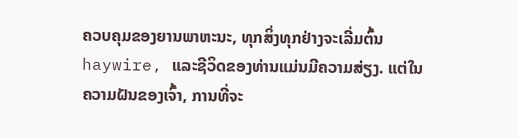ຄວບຄຸມຂອງຍານພາຫະນະ, ທຸກສິ່ງທຸກຢ່າງຈະເລີ່ມຕົ້ນ haywire, ແລະຊີວິດຂອງທ່ານແມ່ນມີຄວາມສ່ຽງ. ແຕ່ໃນຄວາມຝັນຂອງເຈົ້າ, ການທີ່ຈະ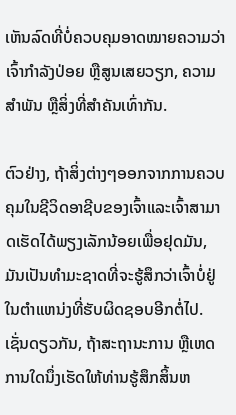ເຫັນລົດທີ່ບໍ່ຄວບຄຸມອາດໝາຍຄວາມວ່າເຈົ້າກຳລັງປ່ອຍ ຫຼືສູນເສຍວຽກ, ຄວາມສຳພັນ ຫຼືສິ່ງທີ່ສຳຄັນເທົ່າກັນ.

ຕົວຢ່າງ, ຖ້າສິ່ງຕ່າງໆອອກຈາກການຄວບຄຸມໃນຊີວິດອາຊີບຂອງເຈົ້າແລະເຈົ້າສາມາດເຮັດໄດ້ພຽງເລັກນ້ອຍເພື່ອຢຸດມັນ, ມັນເປັນທໍາມະຊາດທີ່ຈະຮູ້ສຶກວ່າເຈົ້າບໍ່ຢູ່ໃນຕໍາແຫນ່ງທີ່ຮັບຜິດຊອບອີກຕໍ່ໄປ. ເຊັ່ນດຽວກັນ, ຖ້າສະຖານະການ ຫຼືເຫດການໃດນຶ່ງເຮັດໃຫ້ທ່ານຮູ້ສຶກສິ້ນຫ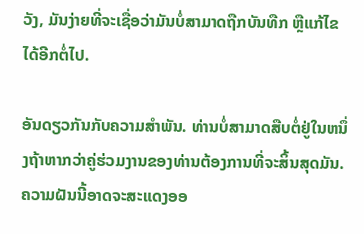ວັງ, ມັນງ່າຍທີ່ຈະເຊື່ອວ່າມັນບໍ່ສາມາດຖືກບັນທືກ ຫຼືແກ້ໄຂໄດ້ອີກຕໍ່ໄປ.

ອັນດຽວກັນກັບຄວາມສໍາພັນ. ທ່ານບໍ່ສາມາດສືບຕໍ່ຢູ່ໃນຫນຶ່ງຖ້າຫາກວ່າຄູ່ຮ່ວມງານຂອງທ່ານຕ້ອງການທີ່ຈະສິ້ນສຸດມັນ. ຄວາມຝັນນີ້ອາດຈະສະແດງອອ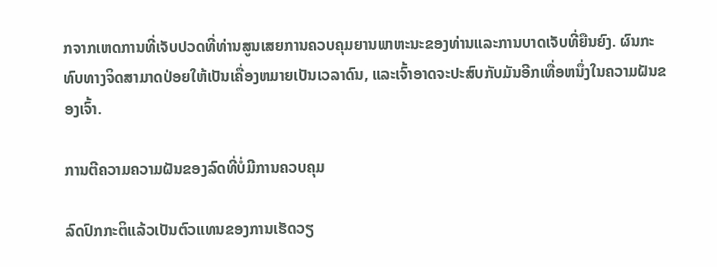ກຈາກເຫດການທີ່ເຈັບປວດທີ່ທ່ານສູນເສຍການຄວບຄຸມຍານພາຫະນະຂອງທ່ານແລະການບາດເຈັບທີ່ຍືນຍົງ. ຜົນກະທົບທາງຈິດສາມາດປ່ອຍໃຫ້ເປັນເຄື່ອງຫມາຍເປັນເວລາດົນ, ແລະເຈົ້າອາດຈະປະສົບກັບມັນອີກເທື່ອຫນຶ່ງໃນຄວາມຝັນຂອງເຈົ້າ.

ການຕີຄວາມຄວາມຝັນຂອງລົດທີ່ບໍ່ມີການຄວບຄຸມ

ລົດປົກກະຕິແລ້ວເປັນຕົວແທນຂອງການເຮັດວຽ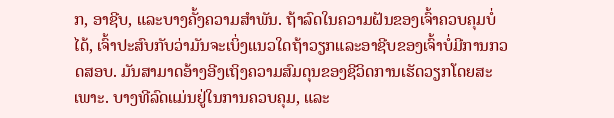ກ, ອາຊີບ, ແລະບາງຄັ້ງຄວາມສໍາພັນ. ຖ້າລົດໃນຄວາມຝັນຂອງເຈົ້າຄວບຄຸມບໍ່ໄດ້, ເຈົ້າປະສົບກັບວ່າມັນຈະເບິ່ງແນວໃດຖ້າວຽກແລະອາຊີບຂອງເຈົ້າບໍ່ມີການກວດສອບ. ມັນສາມາດອ້າງອີງເຖິງຄວາມສົມດຸນຂອງຊີວິດການເຮັດວຽກໂດຍສະເພາະ. ບາງທີລົດແມ່ນຢູ່ໃນການຄວບຄຸມ, ແລະ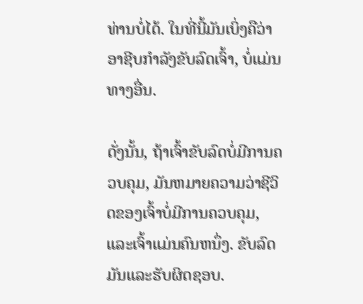ທ່ານບໍ່ໄດ້. ໃນທີ່ນີ້ມັນເບິ່ງຄືວ່າອາຊີບກໍາລັງຂັບລົດເຈົ້າ, ບໍ່ແມ່ນທາງອື່ນ.

ດັ່ງນັ້ນ, ຖ້າເຈົ້າຂັບລົດບໍ່ມີການຄວບຄຸມ, ມັນຫມາຍຄວາມວ່າຊີວິດຂອງເຈົ້າບໍ່ມີການຄວບຄຸມ, ແລະເຈົ້າແມ່ນຄົນຫນຶ່ງ. ຂັບລົດມັນແລະຮັບຜິດຊອບ.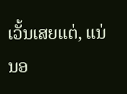ເວັ້ນເສຍແຕ່, ແນ່ນອ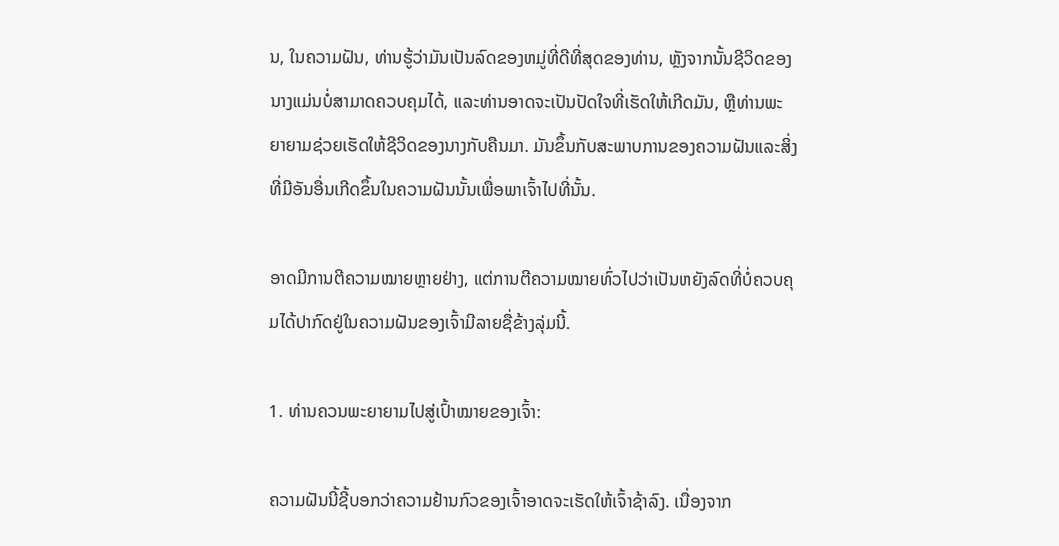ນ, ໃນຄວາມຝັນ, ທ່ານຮູ້ວ່າມັນເປັນລົດຂອງຫມູ່ທີ່ດີທີ່ສຸດຂອງທ່ານ, ຫຼັງຈາກນັ້ນຊີວິດຂອງນາງແມ່ນບໍ່ສາມາດຄວບຄຸມໄດ້, ແລະທ່ານອາດຈະເປັນປັດໃຈທີ່ເຮັດໃຫ້ເກີດມັນ, ຫຼືທ່ານພະຍາຍາມຊ່ວຍເຮັດໃຫ້ຊີວິດຂອງນາງກັບຄືນມາ. ມັນຂຶ້ນກັບສະພາບການຂອງຄວາມຝັນແລະສິ່ງທີ່ມີອັນອື່ນເກີດຂຶ້ນໃນຄວາມຝັນນັ້ນເພື່ອພາເຈົ້າໄປທີ່ນັ້ນ.

ອາດມີການຕີຄວາມໝາຍຫຼາຍຢ່າງ, ແຕ່ການຕີຄວາມໝາຍທົ່ວໄປວ່າເປັນຫຍັງລົດທີ່ບໍ່ຄວບຄຸມໄດ້ປາກົດຢູ່ໃນຄວາມຝັນຂອງເຈົ້າມີລາຍຊື່ຂ້າງລຸ່ມນີ້.

1. ທ່ານຄວນພະຍາຍາມໄປສູ່ເປົ້າໝາຍຂອງເຈົ້າ:

ຄວາມຝັນນີ້ຊີ້ບອກວ່າຄວາມຢ້ານກົວຂອງເຈົ້າອາດຈະເຮັດໃຫ້ເຈົ້າຊ້າລົງ. ເນື່ອງຈາກ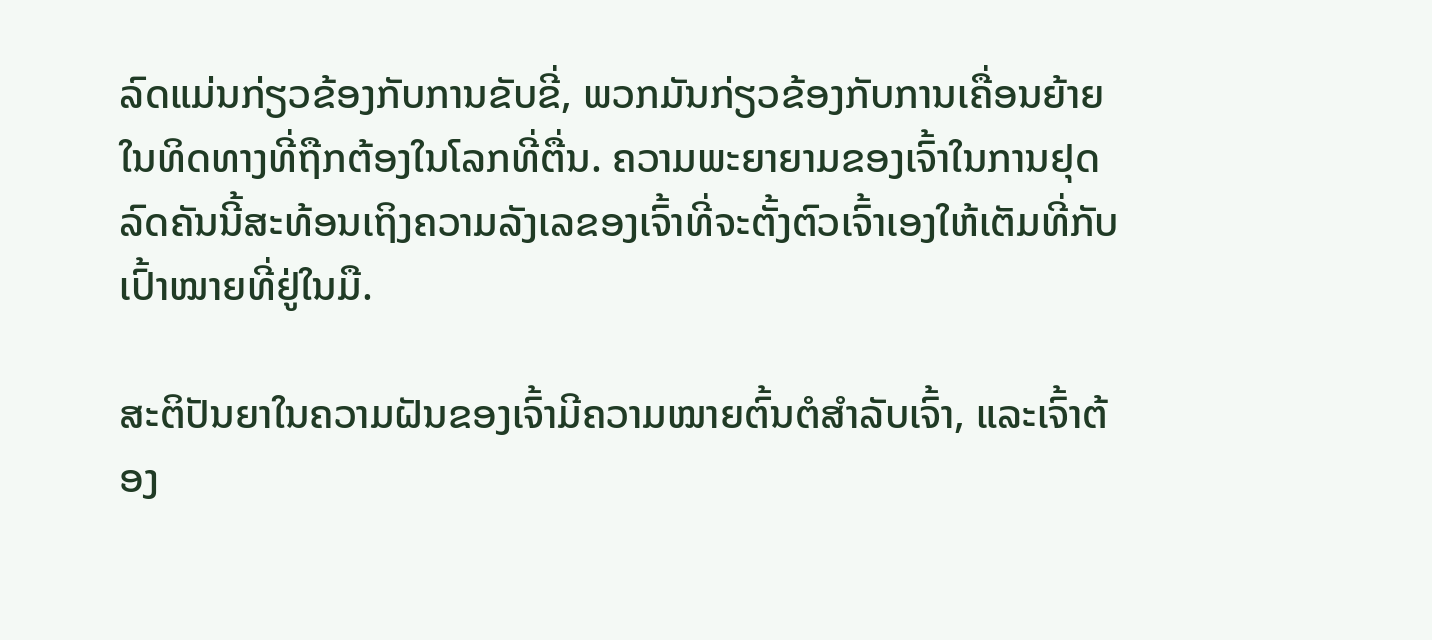ລົດແມ່ນກ່ຽວຂ້ອງກັບການຂັບຂີ່, ພວກມັນກ່ຽວຂ້ອງກັບການເຄື່ອນຍ້າຍໃນທິດທາງທີ່ຖືກຕ້ອງໃນໂລກທີ່ຕື່ນ. ຄວາມພະຍາຍາມຂອງເຈົ້າໃນການຢຸດລົດຄັນນີ້ສະທ້ອນເຖິງຄວາມລັງເລຂອງເຈົ້າທີ່ຈະຕັ້ງຕົວເຈົ້າເອງໃຫ້ເຕັມທີ່ກັບເປົ້າໝາຍທີ່ຢູ່ໃນມື.

ສະຕິປັນຍາໃນຄວາມຝັນຂອງເຈົ້າມີຄວາມໝາຍຕົ້ນຕໍສຳລັບເຈົ້າ, ແລະເຈົ້າຕ້ອງ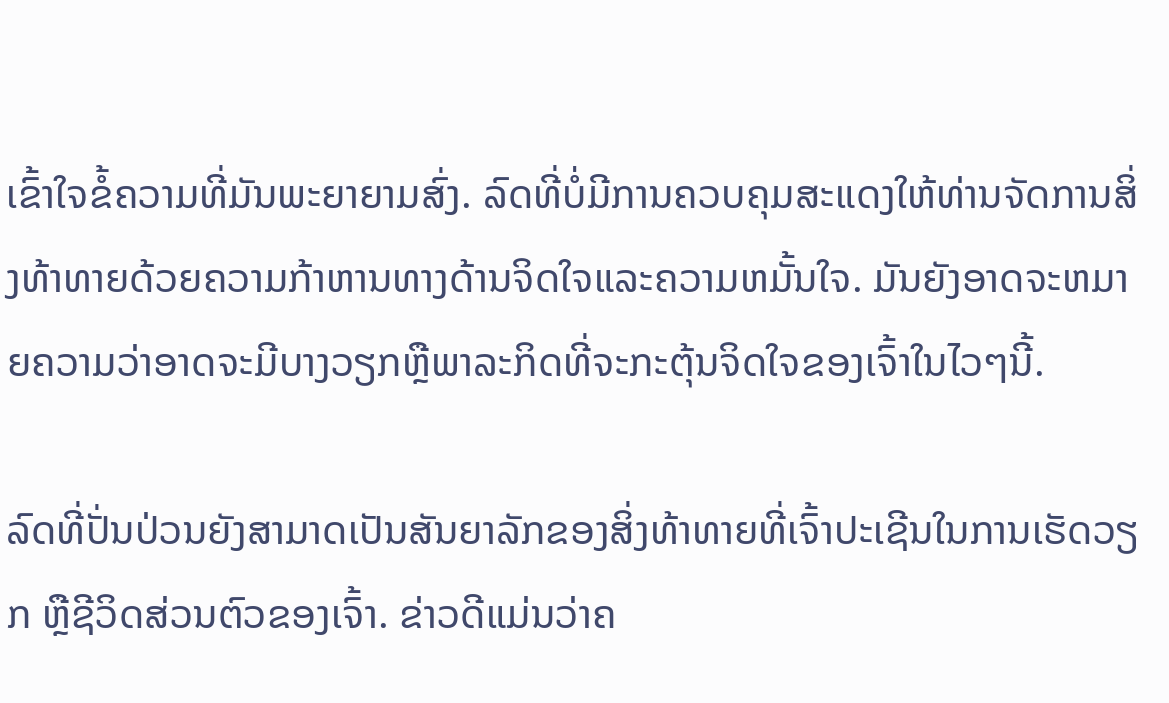ເຂົ້າໃຈຂໍ້ຄວາມທີ່ມັນພະຍາຍາມສົ່ງ. ລົດທີ່ບໍ່ມີການຄວບຄຸມສະແດງໃຫ້ທ່ານຈັດການສິ່ງທ້າທາຍດ້ວຍຄວາມກ້າຫານທາງດ້ານຈິດໃຈແລະຄວາມຫມັ້ນໃຈ. ມັນຍັງອາດຈະຫມາຍຄວາມວ່າອາດຈະມີບາງວຽກຫຼືພາລະກິດທີ່ຈະກະຕຸ້ນຈິດໃຈຂອງເຈົ້າໃນໄວໆນີ້.

ລົດທີ່ປັ່ນປ່ວນຍັງສາມາດເປັນສັນຍາລັກຂອງສິ່ງທ້າທາຍທີ່ເຈົ້າປະເຊີນໃນການເຮັດວຽກ ຫຼືຊີວິດສ່ວນຕົວຂອງເຈົ້າ. ຂ່າວດີແມ່ນວ່າຄ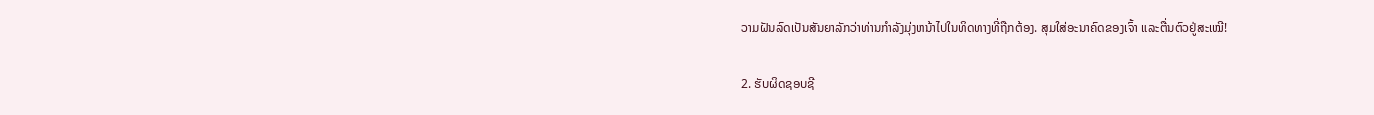ວາມຝັນລົດເປັນສັນຍາລັກວ່າທ່ານກໍາລັງມຸ່ງຫນ້າໄປໃນທິດທາງທີ່ຖືກຕ້ອງ. ສຸມໃສ່ອະນາຄົດຂອງເຈົ້າ ແລະຕື່ນຕົວຢູ່ສະເໝີ!

2. ຮັບຜິດຊອບຊີ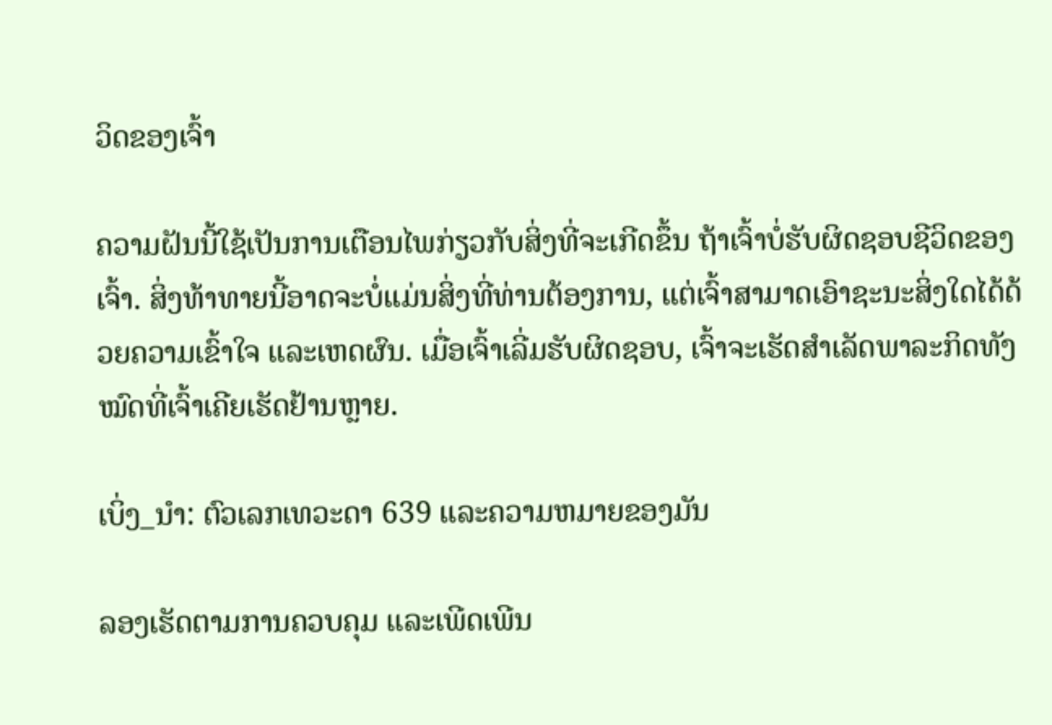ວິດຂອງເຈົ້າ

ຄວາມຝັນນີ້ໃຊ້ເປັນການເຕືອນໄພກ່ຽວກັບສິ່ງທີ່ຈະເກີດຂຶ້ນ ຖ້າເຈົ້າບໍ່ຮັບຜິດຊອບຊີວິດຂອງເຈົ້າ. ສິ່ງທ້າທາຍນີ້ອາດຈະບໍ່ແມ່ນສິ່ງທີ່ທ່ານຕ້ອງການ, ແຕ່ເຈົ້າສາມາດເອົາຊະນະສິ່ງໃດໄດ້ດ້ວຍຄວາມເຂົ້າໃຈ ແລະເຫດຜົນ. ເມື່ອເຈົ້າເລີ່ມຮັບຜິດຊອບ, ເຈົ້າຈະເຮັດສຳເລັດພາລະກິດທັງໝົດທີ່ເຈົ້າເຄີຍເຮັດຢ້ານຫຼາຍ.

ເບິ່ງ_ນຳ: ຕົວເລກເທວະດາ 639 ແລະຄວາມຫມາຍຂອງມັນ

ລອງເຮັດຕາມການຄວບຄຸມ ແລະເພີດເພີນ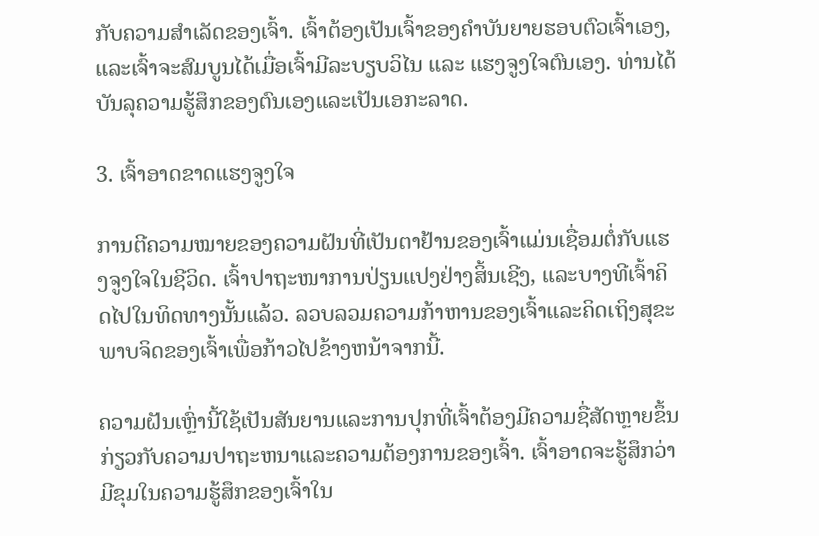ກັບຄວາມສໍາເລັດຂອງເຈົ້າ. ເຈົ້າຕ້ອງເປັນເຈົ້າຂອງຄຳບັນຍາຍຮອບຕົວເຈົ້າເອງ, ແລະເຈົ້າຈະສົມບູນໄດ້ເມື່ອເຈົ້າມີລະບຽບວິໄນ ແລະ ແຮງຈູງໃຈຕົນເອງ. ທ່ານໄດ້ບັນລຸຄວາມຮູ້ສຶກຂອງຕົນເອງແລະເປັນເອກະລາດ.

3. ເຈົ້າອາດຂາດແຮງຈູງໃຈ

ການຕີຄວາມໝາຍຂອງຄວາມຝັນທີ່ເປັນຕາຢ້ານຂອງເຈົ້າແມ່ນເຊື່ອມຕໍ່ກັບແຮງຈູງໃຈໃນຊີວິດ. ເຈົ້າປາຖະໜາການປ່ຽນແປງຢ່າງສິ້ນເຊີງ, ແລະບາງທີເຈົ້າຄິດໄປໃນທິດທາງນັ້ນແລ້ວ. ລວບລວມຄວາມກ້າຫານຂອງເຈົ້າແລະຄິດເຖິງສຸຂະພາບຈິດຂອງເຈົ້າເພື່ອກ້າວໄປຂ້າງຫນ້າຈາກນີ້.

ຄວາມຝັນເຫຼົ່ານີ້ໃຊ້ເປັນສັນຍານແລະການປຸກທີ່ເຈົ້າຕ້ອງມີຄວາມຊື່ສັດຫຼາຍຂຶ້ນກ່ຽວກັບຄວາມປາຖະຫນາແລະຄວາມຕ້ອງການຂອງເຈົ້າ. ເຈົ້າອາດຈະຮູ້ສຶກວ່າມີຂຸມໃນຄວາມຮູ້ສຶກຂອງເຈົ້າໃນ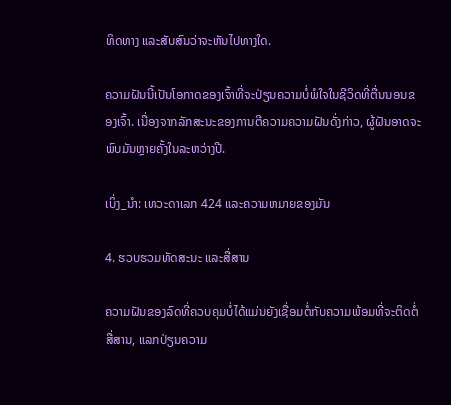ທິດທາງ ແລະສັບສົນວ່າຈະຫັນໄປທາງໃດ.

ຄວາມຝັນນີ້ເປັນໂອກາດຂອງເຈົ້າທີ່ຈະປ່ຽນຄວາມບໍ່ພໍໃຈໃນຊີວິດທີ່ຕື່ນນອນຂອງເຈົ້າ. ເນື່ອງຈາກລັກສະນະຂອງການຕີຄວາມຄວາມຝັນດັ່ງກ່າວ, ຜູ້ຝັນອາດຈະພົບມັນຫຼາຍຄັ້ງໃນລະຫວ່າງປີ.

ເບິ່ງ_ນຳ: ເທວະດາເລກ 424 ແລະຄວາມຫມາຍຂອງມັນ

4. ຮວບຮວມທັດສະນະ ແລະສື່ສານ

ຄວາມຝັນຂອງລົດທີ່ຄວບຄຸມບໍ່ໄດ້ແມ່ນຍັງເຊື່ອມຕໍ່ກັບຄວາມພ້ອມທີ່ຈະຕິດຕໍ່ສື່ສານ, ແລກປ່ຽນຄວາມ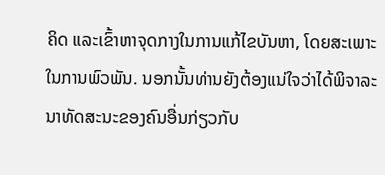ຄິດ ແລະເຂົ້າຫາຈຸດກາງໃນການແກ້ໄຂບັນຫາ, ໂດຍສະເພາະໃນການພົວພັນ. ນອກນັ້ນທ່ານຍັງຕ້ອງແນ່ໃຈວ່າໄດ້ພິຈາລະນາທັດສະນະຂອງຄົນອື່ນກ່ຽວກັບ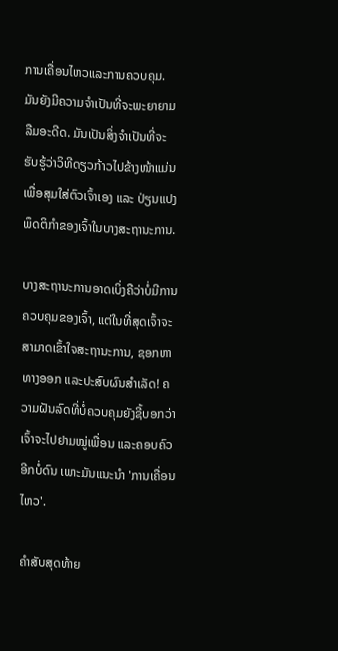ການເຄື່ອນໄຫວແລະການຄວບຄຸມ. ມັນຍັງມີຄວາມຈໍາເປັນທີ່ຈະພະຍາຍາມລືມອະດີດ. ມັນເປັນສິ່ງຈໍາເປັນທີ່ຈະຮັບຮູ້ວ່າວິທີດຽວກ້າວໄປຂ້າງໜ້າແມ່ນເພື່ອສຸມໃສ່ຕົວເຈົ້າເອງ ແລະ ປ່ຽນແປງພຶດຕິກຳຂອງເຈົ້າໃນບາງສະຖານະການ.

ບາງສະຖານະການອາດເບິ່ງຄືວ່າບໍ່ມີການຄວບຄຸມຂອງເຈົ້າ, ແຕ່ໃນທີ່ສຸດເຈົ້າຈະສາມາດເຂົ້າໃຈສະຖານະການ, ຊອກຫາທາງອອກ ແລະປະສົບຜົນສຳເລັດ! ຄວາມຝັນລົດທີ່ບໍ່ຄວບຄຸມຍັງຊີ້ບອກວ່າເຈົ້າຈະໄປຢາມໝູ່ເພື່ອນ ແລະຄອບຄົວອີກບໍ່ດົນ ເພາະມັນແນະນຳ 'ການເຄື່ອນໄຫວ'.

ຄຳສັບສຸດທ້າຍ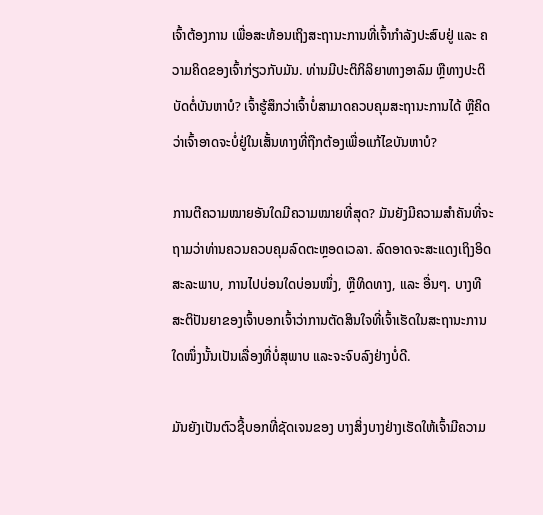ເຈົ້າຕ້ອງການ ເພື່ອສະທ້ອນເຖິງສະຖານະການທີ່ເຈົ້າກຳລັງປະສົບຢູ່ ແລະ ຄວາມຄິດຂອງເຈົ້າກ່ຽວກັບມັນ. ທ່ານມີປະຕິກິລິຍາທາງອາລົມ ຫຼືທາງປະຕິບັດຕໍ່ບັນຫາບໍ? ເຈົ້າຮູ້ສຶກວ່າເຈົ້າບໍ່ສາມາດຄວບຄຸມສະຖານະການໄດ້ ຫຼືຄິດວ່າເຈົ້າອາດຈະບໍ່ຢູ່ໃນເສັ້ນທາງທີ່ຖືກຕ້ອງເພື່ອແກ້ໄຂບັນຫາບໍ?

ການຕີຄວາມໝາຍອັນໃດມີຄວາມໝາຍທີ່ສຸດ? ມັນຍັງມີຄວາມສໍາຄັນທີ່ຈະຖາມວ່າທ່ານຄວນຄວບຄຸມລົດຕະຫຼອດເວລາ. ລົດອາດຈະສະແດງເຖິງອິດສະລະພາບ, ການໄປບ່ອນໃດບ່ອນໜຶ່ງ, ຫຼືທິດທາງ, ແລະ ອື່ນໆ. ບາງທີສະຕິປັນຍາຂອງເຈົ້າບອກເຈົ້າວ່າການຕັດສິນໃຈທີ່ເຈົ້າເຮັດໃນສະຖານະການໃດໜຶ່ງນັ້ນເປັນເລື່ອງທີ່ບໍ່ສຸພາບ ແລະຈະຈົບລົງຢ່າງບໍ່ດີ.

ມັນຍັງເປັນຕົວຊີ້ບອກທີ່ຊັດເຈນຂອງ ບາງສິ່ງບາງຢ່າງເຮັດໃຫ້ເຈົ້າມີຄວາມ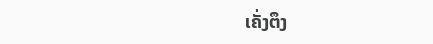ເຄັ່ງຕຶງ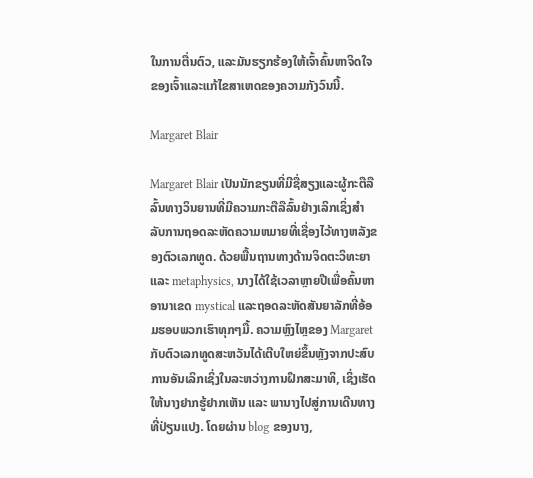ໃນການຕື່ນຕົວ, ແລະມັນຮຽກຮ້ອງໃຫ້ເຈົ້າຄົ້ນຫາຈິດໃຈຂອງເຈົ້າແລະແກ້ໄຂສາເຫດຂອງຄວາມກັງວົນນີ້.

Margaret Blair

Margaret Blair ເປັນນັກຂຽນທີ່ມີຊື່ສຽງແລະຜູ້ກະຕືລືລົ້ນທາງວິນຍານທີ່ມີຄວາມກະຕືລືລົ້ນຢ່າງເລິກເຊິ່ງສໍາລັບການຖອດລະຫັດຄວາມຫມາຍທີ່ເຊື່ອງໄວ້ທາງຫລັງຂອງຕົວເລກທູດ. ດ້ວຍພື້ນຖານທາງດ້ານຈິດຕະວິທະຍາແລະ metaphysics, ນາງໄດ້ໃຊ້ເວລາຫຼາຍປີເພື່ອຄົ້ນຫາອານາເຂດ mystical ແລະຖອດລະຫັດສັນຍາລັກທີ່ອ້ອມຮອບພວກເຮົາທຸກໆມື້. ຄວາມຫຼົງໄຫຼຂອງ Margaret ກັບຕົວເລກທູດສະຫວັນໄດ້ເຕີບໃຫຍ່ຂຶ້ນຫຼັງຈາກປະສົບການອັນເລິກເຊິ່ງໃນລະຫວ່າງການຝຶກສະມາທິ, ເຊິ່ງເຮັດໃຫ້ນາງຢາກຮູ້ຢາກເຫັນ ແລະ ພານາງໄປສູ່ການເດີນທາງທີ່ປ່ຽນແປງ. ໂດຍຜ່ານ blog ຂອງນາງ,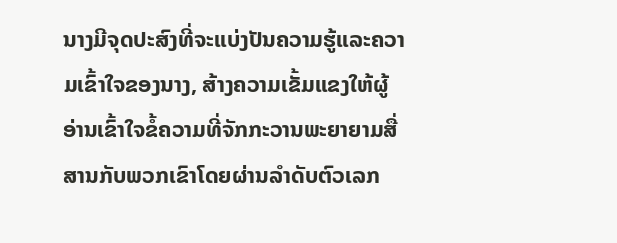ນາງມີຈຸດປະສົງທີ່ຈະແບ່ງປັນຄວາມຮູ້ແລະຄວາມເຂົ້າໃຈຂອງນາງ, ສ້າງຄວາມເຂັ້ມແຂງໃຫ້ຜູ້ອ່ານເຂົ້າໃຈຂໍ້ຄວາມທີ່ຈັກກະວານພະຍາຍາມສື່ສານກັບພວກເຂົາໂດຍຜ່ານລໍາດັບຕົວເລກ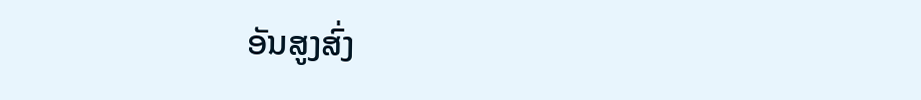ອັນສູງສົ່ງ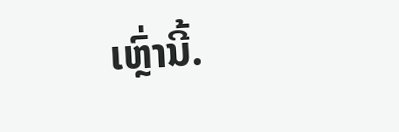ເຫຼົ່ານີ້.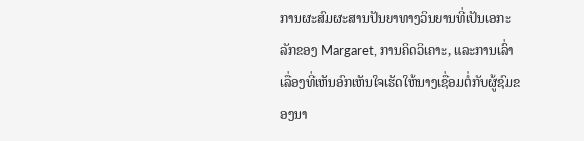ການຜະສົມຜະສານປັນຍາທາງວິນຍານທີ່ເປັນເອກະລັກຂອງ Margaret, ການຄິດວິເຄາະ, ແລະການເລົ່າເລື່ອງທີ່ເຫັນອົກເຫັນໃຈເຮັດໃຫ້ນາງເຊື່ອມຕໍ່ກັບຜູ້ຊົມຂອງນາ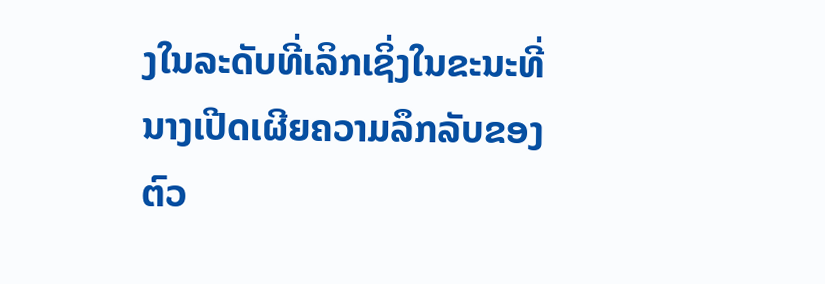ງໃນລະດັບທີ່ເລິກເຊິ່ງໃນຂະນະທີ່ນາງເປີດເຜີຍຄວາມລຶກລັບຂອງຕົວ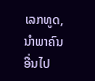ເລກທູດ, ນໍາພາຄົນອື່ນໄປ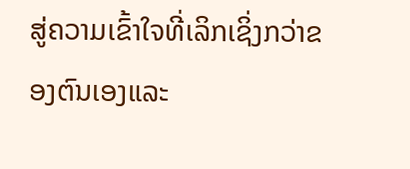ສູ່ຄວາມເຂົ້າໃຈທີ່ເລິກເຊິ່ງກວ່າຂອງຕົນເອງແລະ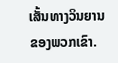ເສັ້ນທາງວິນຍານຂອງພວກເຂົາ.